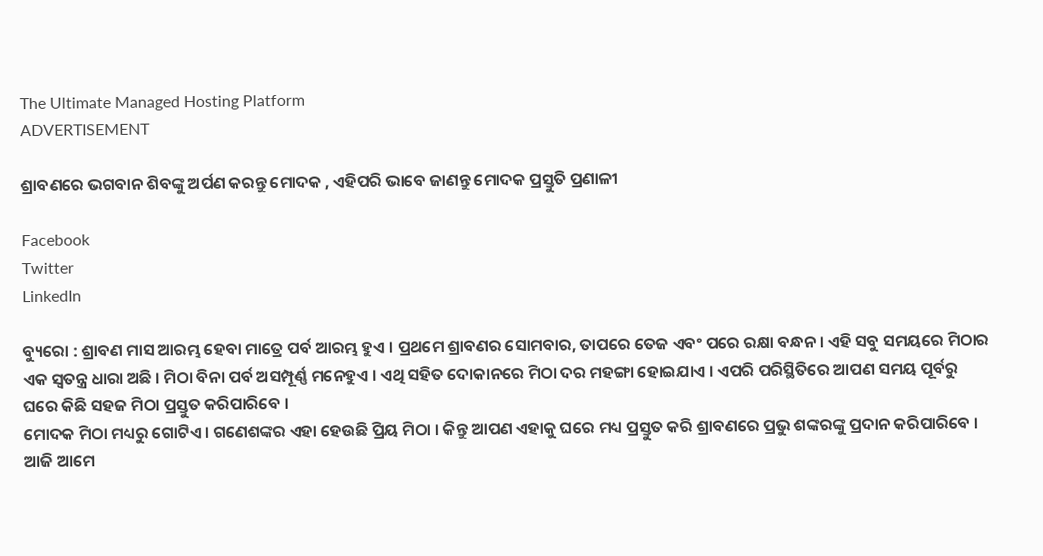The Ultimate Managed Hosting Platform
ADVERTISEMENT

ଶ୍ରାବଣରେ ଭଗବାନ ଶିବଙ୍କୁ ଅର୍ପଣ କରନ୍ତୁ ମୋଦକ , ଏହିପରି ଭାବେ ଜାଣନ୍ତୁ ମୋଦକ ପ୍ରସ୍ତୁତି ପ୍ରଣାଳୀ

Facebook
Twitter
LinkedIn

ବ୍ୟୁରୋ : ଶ୍ରାବଣ ମାସ ଆରମ୍ଭ ହେବା ମାତ୍ରେ ପର୍ବ ଆରମ୍ଭ ହୁଏ । ପ୍ରଥମେ ଶ୍ରାବଣର ସୋମବାର, ତାପରେ ତେଜ ଏବଂ ପରେ ରକ୍ଷା ବନ୍ଧନ । ଏହି ସବୁ ସମୟରେ ମିଠାର ଏକ ସ୍ୱତନ୍ତ୍ର ଧାରା ଅଛି । ମିଠା ବିନା ପର୍ବ ଅସମ୍ପୂର୍ଣ୍ଣ ମନେହୁଏ । ଏଥି ସହିତ ଦୋକାନରେ ମିଠା ଦର ମହଙ୍ଗା ହୋଇଯାଏ । ଏପରି ପରିସ୍ଥିତିରେ ଆପଣ ସମୟ ପୂର୍ବରୁ ଘରେ କିଛି ସହଜ ମିଠା ପ୍ରସ୍ତୁତ କରିପାରିବେ ।
ମୋଦକ ମିଠା ମଧ୍ୟରୁ ଗୋଟିଏ । ଗଣେଶଙ୍କର ଏହା ହେଉଛି ପ୍ରିୟ ମିଠା । କିନ୍ତୁ ଆପଣ ଏହାକୁ ଘରେ ମଧ୍ୟ ପ୍ରସ୍ତୁତ କରି ଶ୍ରାବଣରେ ପ୍ରଭୁ ଶଙ୍କରଙ୍କୁ ପ୍ରଦାନ କରିପାରିବେ । ଆଜି ଆମେ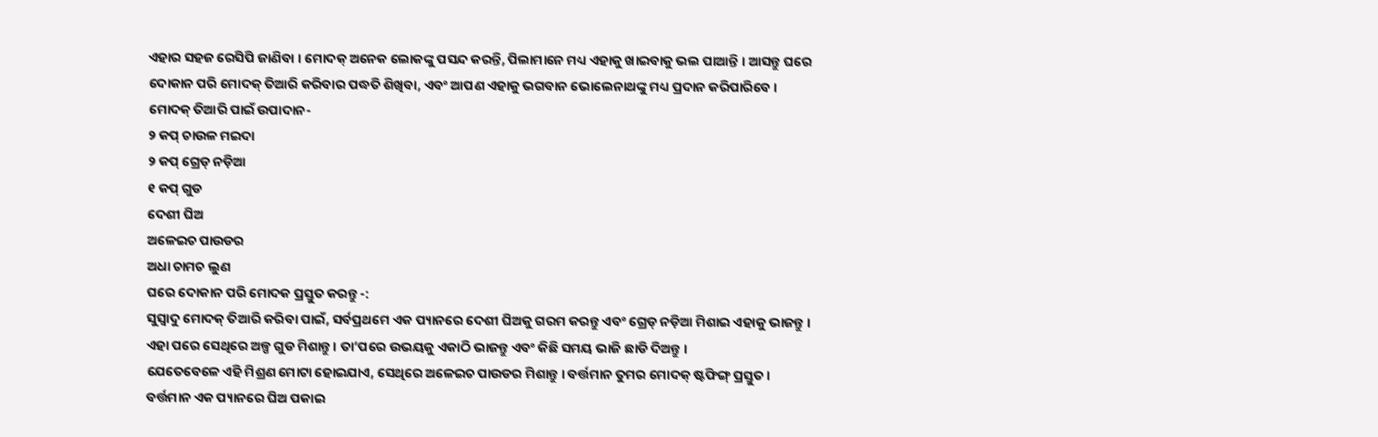ଏହାର ସହଜ ରେସିପି ଜାଣିବା । ମୋଦକ୍ ଅନେକ ଲୋକଙ୍କୁ ପସନ୍ଦ କରନ୍ତି, ପିଲାମାନେ ମଧ୍ୟ ଏହାକୁ ଖାଇବାକୁ ଭଲ ପାଆନ୍ତି । ଆସନ୍ତୁ ଘରେ ଦୋକାନ ପରି ମୋଦକ୍ ତିଆରି କରିବାର ପଦ୍ଧତି ଶିଖିବା, ଏବଂ ଆପଣ ଏହାକୁ ଭଗବାନ ଭୋଲେନାଥଙ୍କୁ ମଧ୍ୟ ପ୍ରଦାନ କରିପାରିବେ ।
ମୋଦକ୍ ତିଆରି ପାଇଁ ଉପାଦାନ-
୨ କପ୍ ଚାଉଳ ମଇଦା
୨ କପ୍ ଗ୍ରେଡ୍ ନଡ଼ିଆ
୧ କପ୍ ଗୁଡ
ଦେଶୀ ଘିଅ
ଅଳେଇଚ ପାଉଡର
ଅଧା ଚାମଚ ଲୁଣ
ଘରେ ଦୋକାନ ପରି ମୋଦକ ପ୍ରସ୍ତୁତ କରନ୍ତୁ -:
ସୁସ୍ବାଦୁ ମୋଦକ୍ ତିଆରି କରିବା ପାଇଁ, ସର୍ବପ୍ରଥମେ ଏକ ପ୍ୟାନରେ ଦେଶୀ ଘିଅକୁ ଗରମ କରନ୍ତୁ ଏବଂ ଗ୍ରେଡ୍ ନଡ଼ିଆ ମିଶାଇ ଏହାକୁ ଭାଜନ୍ତୁ ।
ଏହା ପରେ ସେଥିରେ ଅଳ୍ପ ଗୁଡ ମିଶାନ୍ତୁ । ତା’ପରେ ଉଭୟକୁ ଏକାଠି ଭାଜନ୍ତୁ ଏବଂ କିଛି ସମୟ ଭାଜି ଛାଡି ଦିଅନ୍ତୁ ।
ଯେତେବେଳେ ଏହି ମିଶ୍ରଣ ମୋଟା ହୋଇଯାଏ, ସେଥିରେ ଅଳେଇଚ ପାଉଡର ମିଶାନ୍ତୁ । ବର୍ତ୍ତମାନ ତୁମର ମୋଦକ୍ ଷ୍ଟଫିଙ୍ଗ୍ ପ୍ରସ୍ତୁତ ।
ବର୍ତ୍ତମାନ ଏକ ପ୍ୟାନରେ ଘିଅ ପକାଇ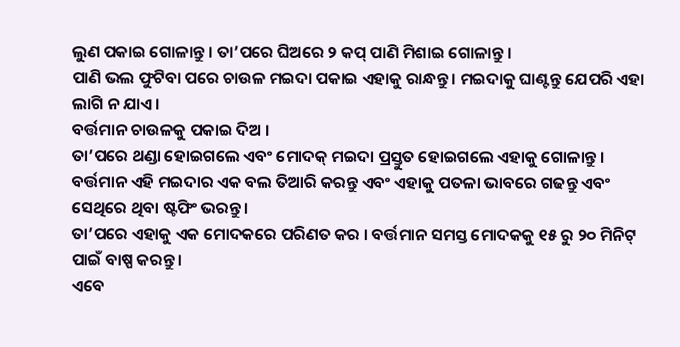ଲୁଣ ପକାଇ ଗୋଳାନ୍ତୁ । ତା’ପରେ ଘିଅରେ ୨ କପ୍ ପାଣି ମିଶାଇ ଗୋଳାନ୍ତୁ ।
ପାଣି ଭଲ ଫୁଟିବା ପରେ ଚାଉଳ ମଇଦା ପକାଇ ଏହାକୁ ରାନ୍ଧନ୍ତୁ । ମଇଦାକୁ ଘାଣ୍ଟନ୍ତୁ ଯେପରି ଏହା ଲାଗି ନ ଯାଏ ।
ବର୍ତ୍ତମାନ ଚାଉଳକୁ ପକାଇ ଦିଅ ।
ତା’ପରେ ଥଣ୍ଡା ହୋଇଗଲେ ଏବଂ ମୋଦକ୍ ମଇଦା ପ୍ରସ୍ତୁତ ହୋଇଗଲେ ଏହାକୁ ଗୋଳାନ୍ତୁ । ବର୍ତ୍ତମାନ ଏହି ମଇଦାର ଏକ ବଲ ତିଆରି କରନ୍ତୁ ଏବଂ ଏହାକୁ ପତଳା ଭାବରେ ଗଢନ୍ତୁ ଏବଂ ସେଥିରେ ଥିବା ଷ୍ଟଫିଂ ଭରନ୍ତୁ ।
ତା’ପରେ ଏହାକୁ ଏକ ମୋଦକରେ ପରିଣତ କର । ବର୍ତ୍ତମାନ ସମସ୍ତ ମୋଦକକୁ ୧୫ ରୁ ୨୦ ମିନିଟ୍ ପାଇଁ ବାଷ୍ପ କରନ୍ତୁ ।
ଏବେ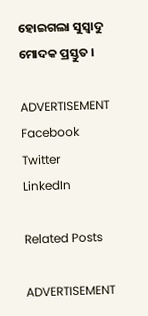ହୋଇଗଲା ସୁସ୍ୱାଦୁ ମୋଦକ ପ୍ରସ୍ତୁତ ।

ADVERTISEMENT
Facebook
Twitter
LinkedIn

Related Posts

ADVERTISEMENT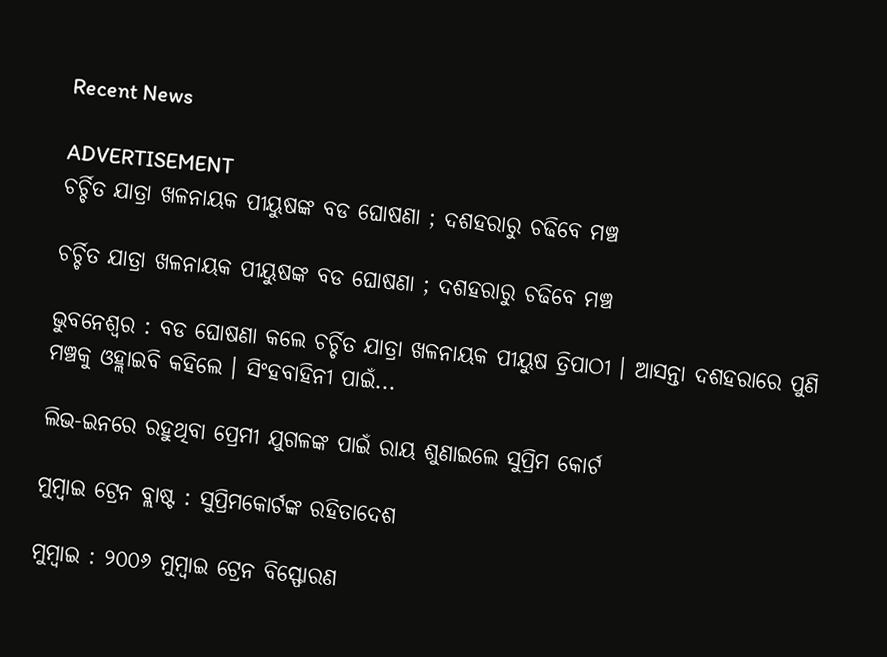Recent News

ADVERTISEMENT
ଚର୍ଚ୍ଚିତ ଯାତ୍ରା ଖଳନାୟକ ପୀୟୁଷଙ୍କ ବଡ ଘୋଷଣା ; ଦଶହରାରୁ ଚଢିବେ ମଞ୍ଚ

ଚର୍ଚ୍ଚିତ ଯାତ୍ରା ଖଳନାୟକ ପୀୟୁଷଙ୍କ ବଡ ଘୋଷଣା ; ଦଶହରାରୁ ଚଢିବେ ମଞ୍ଚ

ଭୁବନେଶ୍ୱର : ବଡ ଘୋଷଣା କଲେ ଚର୍ଚ୍ଚିତ ଯାତ୍ରା ଖଳନାୟକ ପୀୟୁଷ ତ୍ରିପାଠୀ । ଆସନ୍ତା ଦଶହରାରେ ପୁଣି ମଞ୍ଚକୁ ଓହ୍ଲାଇବି କହିଲେ । ସିଂହବାହିନୀ ପାଇଁ...

ଲିଭ-ଇନରେ ରହୁଥିବା ପ୍ରେମୀ ଯୁଗଳଙ୍କ ପାଇଁ ରାୟ ଶୁଣାଇଲେ ସୁପ୍ରିମ କୋର୍ଟ

ମୁମ୍ବାଇ ଟ୍ରେନ ବ୍ଲାଷ୍ଟ : ସୁପ୍ରିମକୋର୍ଟଙ୍କ ରହିତାଦେଶ

ମୁମ୍ବାଇ : ୨୦୦୬ ମୁମ୍ବାଇ ଟ୍ରେନ ବିସ୍ଫୋରଣ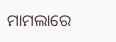ମାମଲାରେ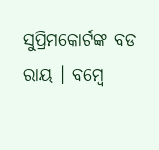ସୁପ୍ରିମକୋର୍ଟଙ୍କ ବଡ ରାୟ । ବମ୍ବେ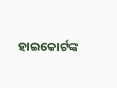ହାଇକୋର୍ଟଙ୍କ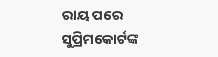ରାୟ ପରେ ସୁପ୍ରିମକୋର୍ଟଙ୍କ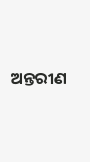ଅନ୍ତରୀଣ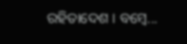ରହିତାଦେଶ । ବମ୍ବେ...